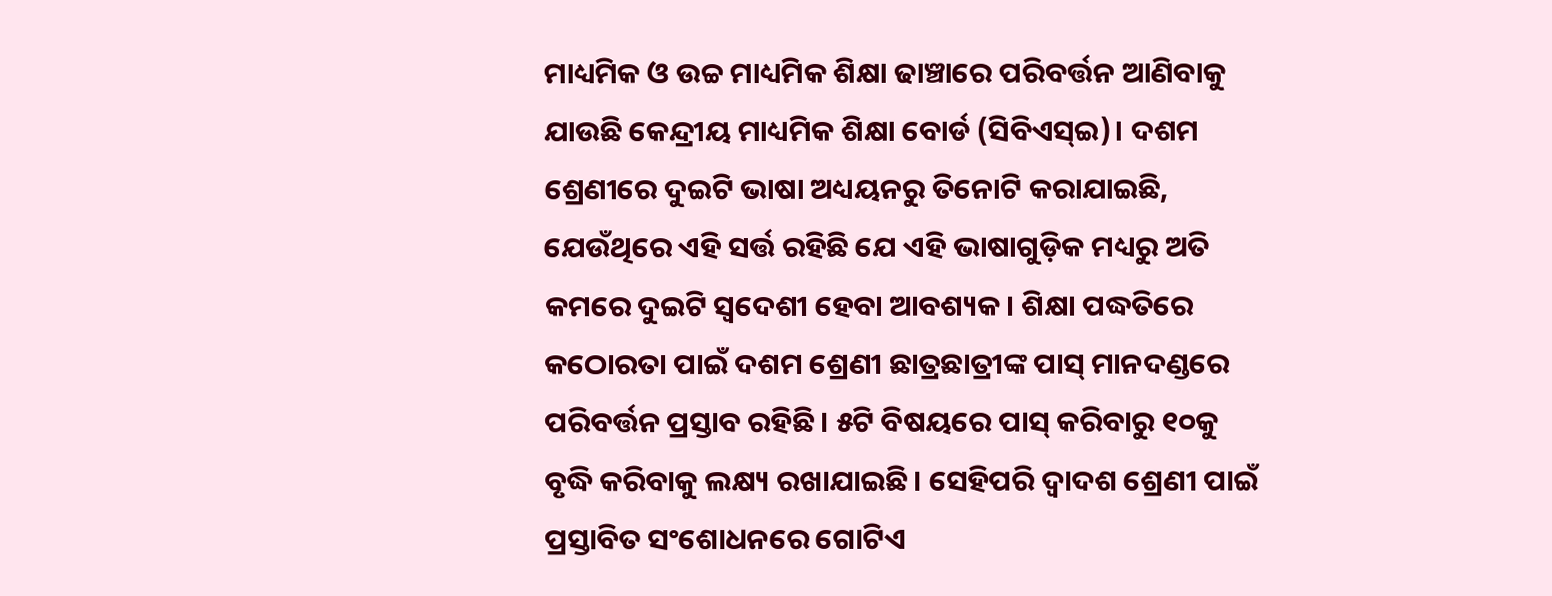ମାଧ୍ୟମିକ ଓ ଉଚ୍ଚ ମାଧ୍ୟମିକ ଶିକ୍ଷା ଢାଞ୍ଚାରେ ପରିବର୍ତ୍ତନ ଆଣିବାକୁ ଯାଉଛି କେନ୍ଦ୍ରୀୟ ମାଧ୍ୟମିକ ଶିକ୍ଷା ବୋର୍ଡ (ସିବିଏସ୍ଇ)। ଦଶମ ଶ୍ରେଣୀରେ ଦୁଇଟି ଭାଷା ଅଧ୍ୟୟନରୁ ତିନୋଟି କରାଯାଇଛି, ଯେଉଁଥିରେ ଏହି ସର୍ତ୍ତ ରହିଛି ଯେ ଏହି ଭାଷାଗୁଡ଼ିକ ମଧ୍ୟରୁ ଅତି କମରେ ଦୁଇଟି ସ୍ୱଦେଶୀ ହେବା ଆବଶ୍ୟକ। ଶିକ୍ଷା ପଦ୍ଧତିରେ କଠୋରତା ପାଇଁ ଦଶମ ଶ୍ରେଣୀ ଛାତ୍ରଛାତ୍ରୀଙ୍କ ପାସ୍ ମାନଦଣ୍ଡରେ ପରିବର୍ତ୍ତନ ପ୍ରସ୍ତାବ ରହିଛି। ୫ଟି ବିଷୟରେ ପାସ୍ କରିବାରୁ ୧୦କୁ ବୃଦ୍ଧି କରିବାକୁ ଲକ୍ଷ୍ୟ ରଖାଯାଇଛି। ସେହିପରି ଦ୍ୱାଦଶ ଶ୍ରେଣୀ ପାଇଁ ପ୍ରସ୍ତାବିତ ସଂଶୋଧନରେ ଗୋଟିଏ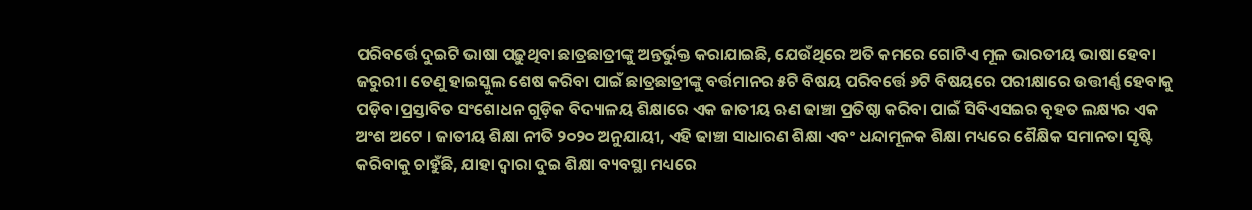ପରିବର୍ତ୍ତେ ଦୁଇଟି ଭାଷା ପଢ଼ୁଥିବା ଛାତ୍ରଛାତ୍ରୀଙ୍କୁ ଅନ୍ତର୍ଭୁକ୍ତ କରାଯାଇଛି, ଯେଉଁଥିରେ ଅତି କମରେ ଗୋଟିଏ ମୂଳ ଭାରତୀୟ ଭାଷା ହେବା ଜରୁରୀ। ତେଣୁ ହାଇସ୍କୁଲ ଶେଷ କରିବା ପାଇଁ ଛାତ୍ରଛାତ୍ରୀଙ୍କୁ ବର୍ତ୍ତମାନର ୫ଟି ବିଷୟ ପରିବର୍ତ୍ତେ ୬ଟି ବିଷୟରେ ପରୀକ୍ଷାରେ ଉତ୍ତୀର୍ଣ୍ଣ ହେବାକୁ ପଡ଼ିବ।ପ୍ରସ୍ତାବିତ ସଂଶୋଧନ ଗୁଡ଼ିକ ବିଦ୍ୟାଳୟ ଶିକ୍ଷାରେ ଏକ ଜାତୀୟ ଋଣ ଢାଞ୍ଚା ପ୍ରତିଷ୍ଠା କରିବା ପାଇଁ ସିବିଏସଇର ବୃହତ ଲକ୍ଷ୍ୟର ଏକ ଅଂଶ ଅଟେ । ଜାତୀୟ ଶିକ୍ଷା ନୀତି ୨୦୨୦ ଅନୁଯାୟୀ, ଏହି ଢାଞ୍ଚା ସାଧାରଣ ଶିକ୍ଷା ଏବଂ ଧନ୍ଦାମୂଳକ ଶିକ୍ଷା ମଧ୍ୟରେ ଶୈକ୍ଷିକ ସମାନତା ସୃଷ୍ଟି କରିବାକୁ ଚାହୁଁଛି, ଯାହା ଦ୍ୱାରା ଦୁଇ ଶିକ୍ଷା ବ୍ୟବସ୍ଥା ମଧ୍ୟରେ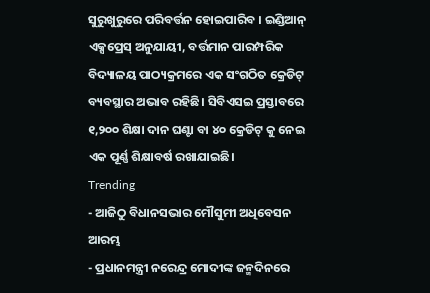ସୁରୁଖୁରୁରେ ପରିବର୍ତ୍ତନ ହୋଇପାରିବ । ଇଣ୍ଡିଆନ୍ ଏକ୍ସପ୍ରେସ୍ ଅନୁଯାୟୀ, ବର୍ତ୍ତମାନ ପାରମ୍ପରିକ ବିଦ୍ୟାଳୟ ପାଠ୍ୟକ୍ରମରେ ଏକ ସଂଗଠିତ କ୍ରେଡିଟ୍ ବ୍ୟବସ୍ଥାର ଅଭାବ ରହିଛି। ସିବିଏସଇ ପ୍ରସ୍ତାବରେ ୧,୨୦୦ ଶିକ୍ଷା ଦାନ ଘଣ୍ଟା ବା ୪୦ କ୍ରେଡିଟ୍ କୁ ନେଇ ଏକ ପୂର୍ଣ୍ଣ ଶିକ୍ଷାବର୍ଷ ରଖାଯାଇଛି।
Trending
- ଆଜିଠୁ ବିଧାନସଭାର ମୌସୁମୀ ଅଧିବେସନ ଆରମ୍ଭ
- ପ୍ରଧାନମନ୍ତ୍ରୀ ନରେନ୍ଦ୍ର ମୋଦୀଙ୍କ ଜନ୍ମଦିନରେ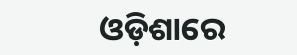ଓଡ଼ିଶାରେ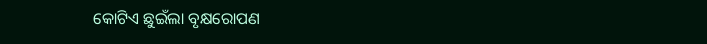କୋଟିଏ ଛୁଇଁଲା ବୃକ୍ଷରୋପଣ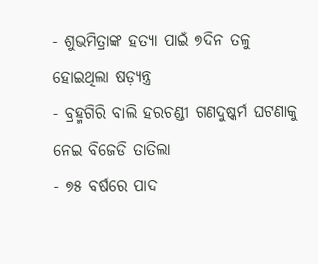- ଶୁଭମିତ୍ରାଙ୍କ ହତ୍ୟା ପାଇଁ ୭ଦିନ ତଳୁ ହୋଇଥିଲା ଷଡ଼୍ଯନ୍ତ୍ର
- ବ୍ରହ୍ମଗିରି ବାଲି ହରଚଣ୍ଡୀ ଗଣଦୁଷ୍କର୍ମ ଘଟଣାକୁ ନେଇ ବିଜେଡି ତାତିଲା
- ୭୫ ବର୍ଷରେ ପାଦ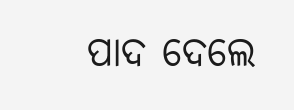ପାଦ ଦେଲେ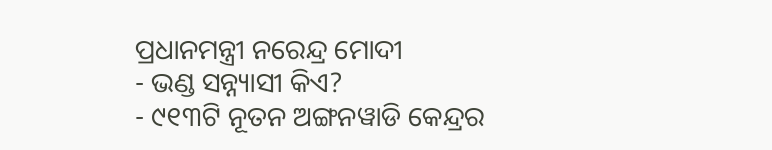ପ୍ରଧାନମନ୍ତ୍ରୀ ନରେନ୍ଦ୍ର ମୋଦୀ
- ଭଣ୍ଡ ସନ୍ନ୍ୟାସୀ କିଏ?
- ୯୧୩ଟି ନୂତନ ଅଙ୍ଗନୱାଡି କେନ୍ଦ୍ରର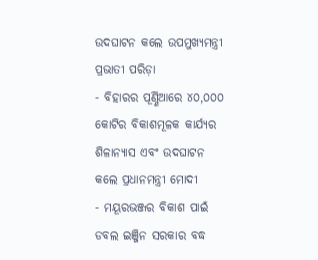ଉଦଘାଟନ କଲେ ଉପମୁଖ୍ୟମନ୍ତ୍ରୀ ପ୍ରଭାତୀ ପରିଡ଼ା
- ବିହାରର ପୂର୍ଣ୍ଣିଆରେ ୪୦,୦୦୦ କୋଟିର ବିକାଶମୂଳକ କାର୍ଯ୍ୟର ଶିଳାନ୍ୟାସ ଏବଂ ଉଦଘାଟନ କଲେ ପ୍ରଧାନମନ୍ତ୍ରୀ ମୋଦୀ
- ମୟୂରଭଞ୍ଜର ବିକାଶ ପାଇଁ ଡବଲ ଇଞ୍ଜିନ ସରକାର ବଦ୍ଧ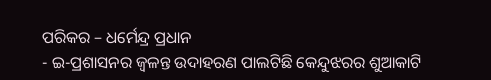ପରିକର – ଧର୍ମେନ୍ଦ୍ର ପ୍ରଧାନ
- ଇ-ପ୍ରଶାସନର ଜ୍ୱଳନ୍ତ ଉଦାହରଣ ପାଲଟିଛି କେନ୍ଦୁଝରର ଶୁଆକାଟି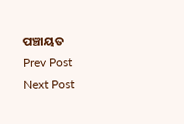ପଞ୍ଚାୟତ
Prev Post
Next Post